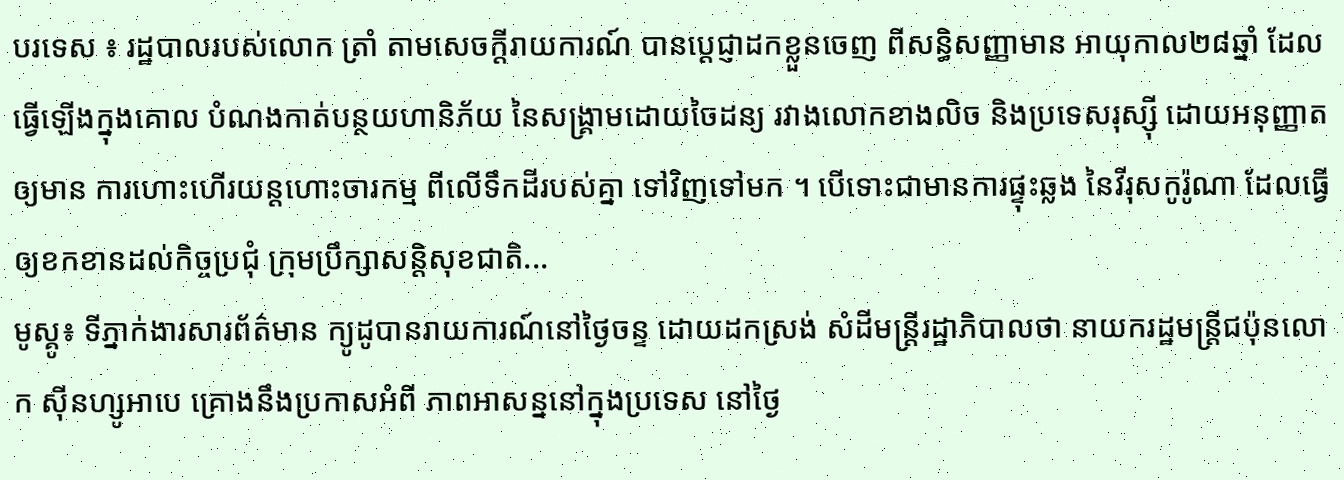បរទេស ៖ រដ្ឋបាលរបស់លោក ត្រាំ តាមសេចក្តីរាយការណ៍ បានប្តេជ្ញាដកខ្លួនចេញ ពីសន្ធិសញ្ញាមាន អាយុកាល២៨ឆ្នាំ ដែលធ្វើឡើងក្នុងគោល បំណងកាត់បន្ថយហានិភ័យ នៃសង្គ្រាមដោយចៃដន្យ រវាងលោកខាងលិច និងប្រទេសរុស្ស៊ី ដោយអនុញ្ញាតឲ្យមាន ការហោះហើរយន្តហោះចារកម្ម ពីលើទឹកដីរបស់គ្នា ទៅវិញទៅមក ។ បើទោះជាមានការផ្ទុះឆ្លង នៃវីរុសកូរ៉ូណា ដែលធ្វើឲ្យខកខានដល់កិច្ចប្រជុំ ក្រុមប្រឹក្សាសន្តិសុខជាតិ...
មូស្គូ៖ ទីភ្នាក់ងារសារព័ត៌មាន ក្យូដូបានរាយការណ៍នៅថ្ងៃចន្ទ ដោយដកស្រង់ សំដីមន្ត្រីរដ្ឋាភិបាលថា នាយករដ្ឋមន្រ្តីជប៉ុនលោក ស៊ីនហ្សូអាបេ គ្រោងនឹងប្រកាសអំពី ភាពអាសន្ននៅក្នុងប្រទេស នៅថ្ងៃ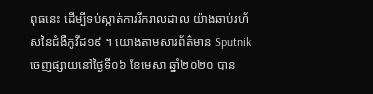ពុធនេះ ដើម្បីទប់ស្កាត់ការរីករាលដាល យ៉ាងឆាប់រហ័សនៃជំងឺកូវីដ១៩ ។ យោងតាមសារព័ត៌មាន Sputnik ចេញផ្សាយនៅថ្ងៃទី០៦ ខែមេសា ឆ្នាំ២០២០ បាន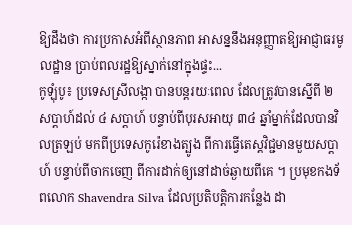ឱ្យដឹងថា ការប្រកាសអំពីស្ថានភាព អាសន្ននឹងអនុញ្ញាតឱ្យអាជ្ញាធរមូលដ្ឋាន ប្រាប់ពលរដ្ឋឱ្យស្នាក់នៅក្នុងផ្ទះ...
កូឡុំបូ៖ ប្រទេសស្រីលង្កា បានបន្តរយៈពេល ដែលត្រូវបានស្នើពី ២ សប្តាហ៍ដល់ ៤ សប្ដាហ៍ បន្ទាប់ពីបុរសអាយុ ៣៤ ឆ្នាំម្នាក់ដែលបានវិលត្រឡប់ មកពីប្រទេសកូរ៉េខាងត្បូង ពីការធ្វើតេស្តវិជ្ជមានមួយសប្តាហ៍ បន្ទាប់ពីចាកចេញ ពីការដាក់ឲ្យនៅដាច់ឆ្ងាយពីគេ ។ ប្រមុខកងទ័ពលោក Shavendra Silva ដែលប្រតិបត្តិការកន្លែង ដា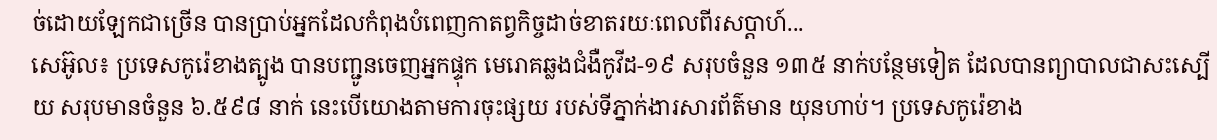ច់ដោយឡែកជាច្រើន បានប្រាប់អ្នកដែលកំពុងបំពេញកាតព្វកិច្ចដាច់ខាតរយៈពេលពីរសប្តាហ៍...
សេអ៊ូល៖ ប្រទេសកូរ៉េខាងត្បូង បានបញ្ជូនចេញអ្នកផ្ទុក មេរោគឆ្លងជំងឺកូវីដ-១៩ សរុបចំនួន ១៣៥ នាក់បន្ថែមទៀត ដែលបានព្យាបាលជាសះស្បើយ សរុបមានចំនួន ៦.៥៩៨ នាក់ នេះបេីយោងតាមការចុះផ្សយ របស់ទីភ្នាក់ងារសារព័ត៌មាន យុនហាប់។ ប្រទេសកូរ៉េខាង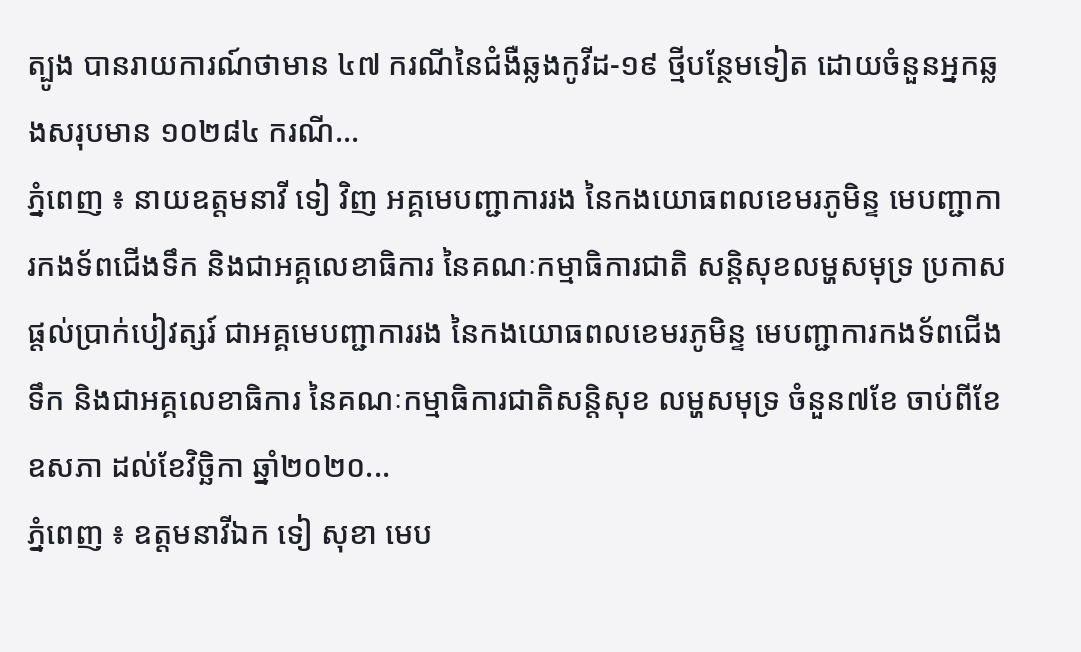ត្បូង បានរាយការណ៍ថាមាន ៤៧ ករណីនៃជំងឺឆ្លងកូវីដ-១៩ ថ្មីបន្ថែមទៀត ដោយចំនួនអ្នកឆ្លងសរុបមាន ១០២៨៤ ករណី...
ភ្នំពេញ ៖ នាយឧត្តមនាវី ទៀ វិញ អគ្គមេបញ្ជាការរង នៃកងយោធពលខេមរភូមិន្ទ មេបញ្ជាការកងទ័ពជើងទឹក និងជាអគ្គលេខាធិការ នៃគណៈកម្មាធិការជាតិ សន្តិសុខលម្ហសមុទ្រ ប្រកាសផ្តល់ប្រាក់បៀវត្សរ៍ ជាអគ្គមេបញ្ជាការរង នៃកងយោធពលខេមរភូមិន្ទ មេបញ្ជាការកងទ័ពជើងទឹក និងជាអគ្គលេខាធិការ នៃគណៈកម្មាធិការជាតិសន្តិសុខ លម្ហសមុទ្រ ចំនួន៧ខែ ចាប់ពីខែឧសភា ដល់ខែវិច្ឆិកា ឆ្នាំ២០២០...
ភ្នំពេញ ៖ ឧត្តមនាវីឯក ទៀ សុខា មេប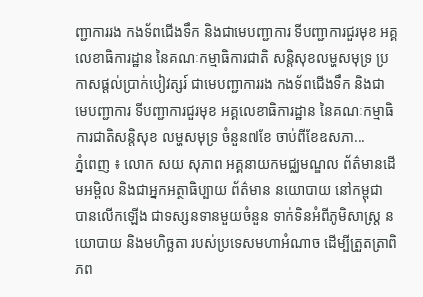ញ្ជាការរង កងទ័ពជើងទឹក និងជាមេបញ្ជាការ ទីបញ្ជាការជួរមុខ អគ្គលេខាធិការដ្ឋាន នៃគណៈកម្មាធិការជាតិ សន្តិសុខលម្ហសមុទ្រ ប្រកាសផ្តល់ប្រាក់បៀវត្សរ៍ ជាមេបញ្ជាការរង កងទ័ពជើងទឹក និងជាមេបញ្ជាការ ទីបញ្ជាការជួរមុខ អគ្គលេខាធិការដ្ឋាន នៃគណៈកម្មាធិការជាតិសន្តិសុខ លម្ហសមុទ្រ ចំនួន៧ខែ ចាប់ពីខែឧសភា...
ភ្នំពេញ ៖ លោក សយ សុភាព អគ្គនាយកមជ្ឈមណ្ឌល ព័ត៌មានដើមអម្ពិល និងជាអ្នកអត្ថាធិប្បាយ ព័ត៌មាន នយោបាយ នៅកម្ពុជា បានលើកឡើង ជាទស្សនទានមួយចំនួន ទាក់ទិនអំពីភូមិសាស្ត្រ នយោបាយ និងមហិច្ឆតា របស់ប្រទេសមហាអំណាច ដើម្បីត្រួតត្រាពិភព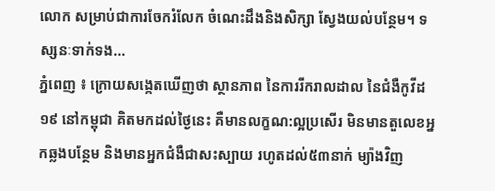លោក សម្រាប់ជាការចែករំលែក ចំណេះដឹងនិងសិក្សា ស្វែងយល់បន្ថែម។ ទស្សនៈទាក់ទង...
ភ្នំពេញ ៖ ក្រោយសង្កេតឃើញថា ស្ថានភាព នៃការរីករាលដាល នៃជំងឺកូវីដ១៩ នៅកម្ពុជា គិតមកដល់ថ្ងៃនេះ គឺមានលក្ខណ:ល្អប្រសើរ មិនមានតួលេខអ្នកឆ្លងបន្ថែម និងមានអ្នកជំងឺជាសះស្បាយ រហូតដល់៥៣នាក់ ម្យ៉ាងវិញ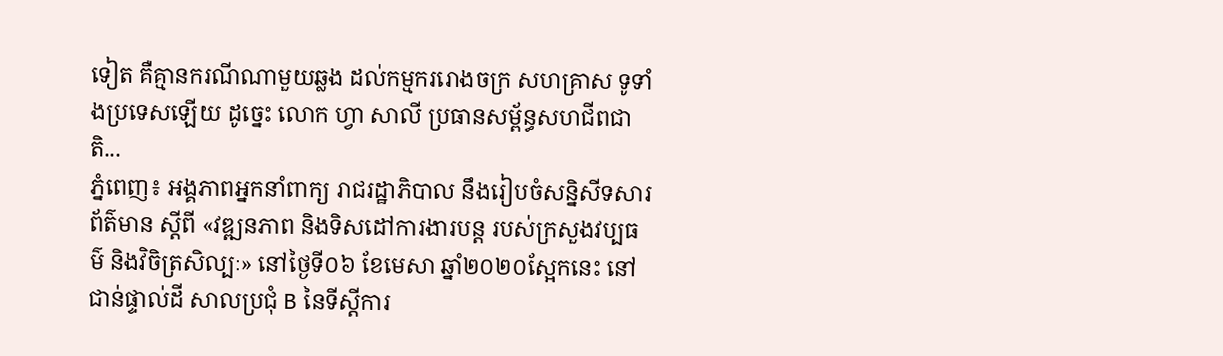ទៀត គឺគ្មានករណីណាមួយឆ្លង ដល់កម្មកររោងចក្រ សហគ្រាស ទូទាំងប្រទេសឡើយ ដូច្នេះ លោក ហ្វា សាលី ប្រធានសម្ព័ន្ធសហជីពជាតិ...
ភ្នំពេញ៖ អង្គភាពអ្នកនាំពាក្យ រាជរដ្ឋាភិបាល នឹងរៀបចំសន្និសីទសារព័ត៌មាន ស្ដីពី «វឌ្ឍនភាព និងទិសដៅការងារបន្ដ របស់ក្រសួងវប្បធម៌ និងវិចិត្រសិល្បៈ» នៅថ្ងៃទី០៦ ខែមេសា ឆ្នាំ២០២០ស្អែកនេះ នៅជាន់ផ្ទាល់ដី សាលប្រជុំ B នៃទីស្ដីការ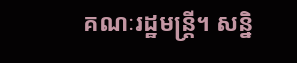គណៈរដ្ឋមន្ដ្រី។ សន្និ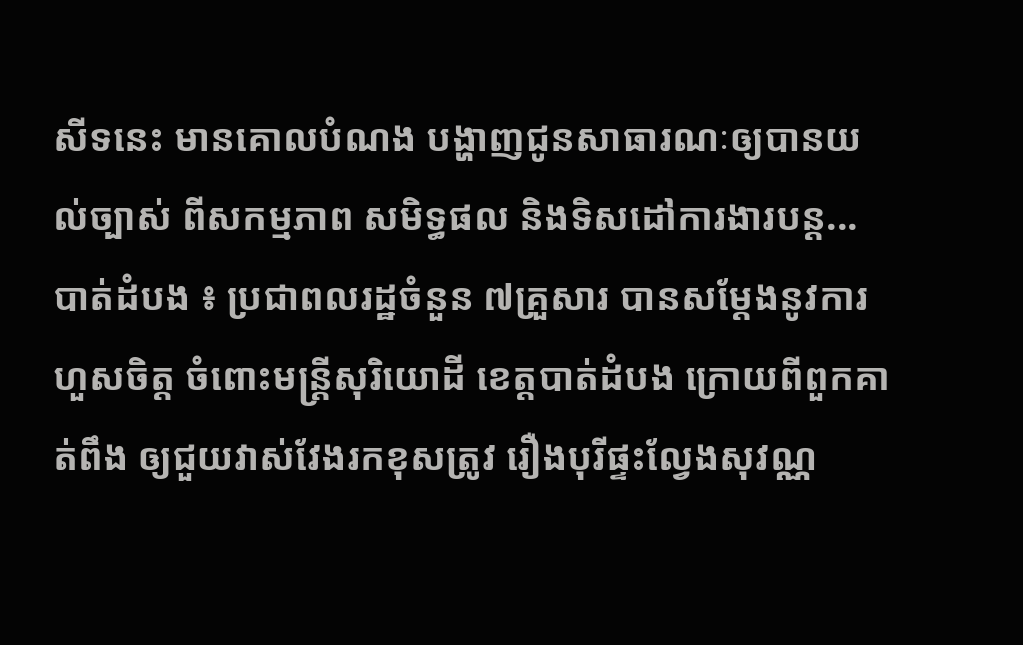សីទនេះ មានគោលបំណង បង្ហាញជូនសាធារណៈឲ្យបានយល់ច្បាស់ ពីសកម្មភាព សមិទ្ធផល និងទិសដៅការងារបន្ដ...
បាត់ដំបង ៖ ប្រជាពលរដ្ឋចំនួន ៧គ្រួសារ បានសម្ដែងនូវការហួសចិត្ត ចំពោះមន្ត្រីសុរិយោដី ខេត្តបាត់ដំបង ក្រោយពីពួកគាត់ពឹង ឲ្យជួយវាស់វែងរកខុសត្រូវ រឿងបុរីផ្ទះល្វែងសុវណ្ណ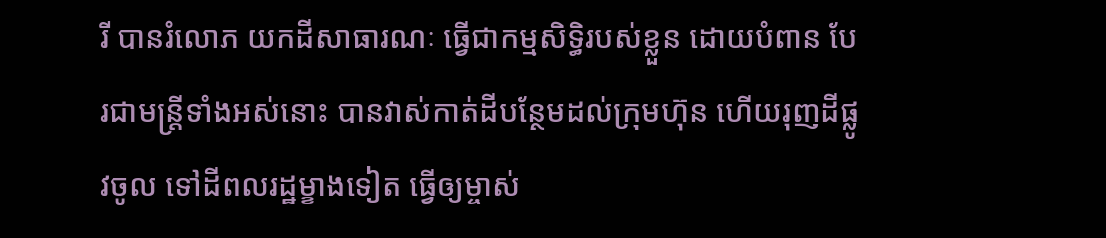រី បានរំលោភ យកដីសាធារណៈ ធ្វើជាកម្មសិទ្ធិរបស់ខ្លួន ដោយបំពាន បែរជាមន្ត្រីទាំងអស់នោះ បានវាស់កាត់ដីបន្ថែមដល់ក្រុមហ៊ុន ហើយរុញដីផ្លូវចូល ទៅដីពលរដ្ឋម្ខាងទៀត ធ្វើឲ្យម្ចាស់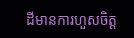ដីមានការហួសចិត្ត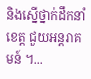និងស្នើថ្នាក់ដឹកនាំខេត្ត ជួយអន្តរាគមន៍ ។...